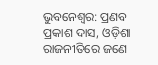ଭୁବନେଶ୍ବର: ପ୍ରଣବ ପ୍ରକାଶ ଦାସ, ଓଡ଼ିଶା ରାଜନୀତିରେ ଜଣେ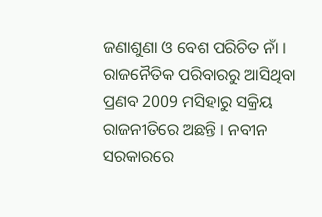ଜଣାଶୁଣା ଓ ବେଶ ପରିଚିତ ନାଁ । ରାଜନୈତିକ ପରିବାରରୁ ଆସିଥିବା ପ୍ରଣବ 2009 ମସିହାରୁ ସକ୍ରିୟ ରାଜନୀତିରେ ଅଛନ୍ତି । ନବୀନ ସରକାରରେ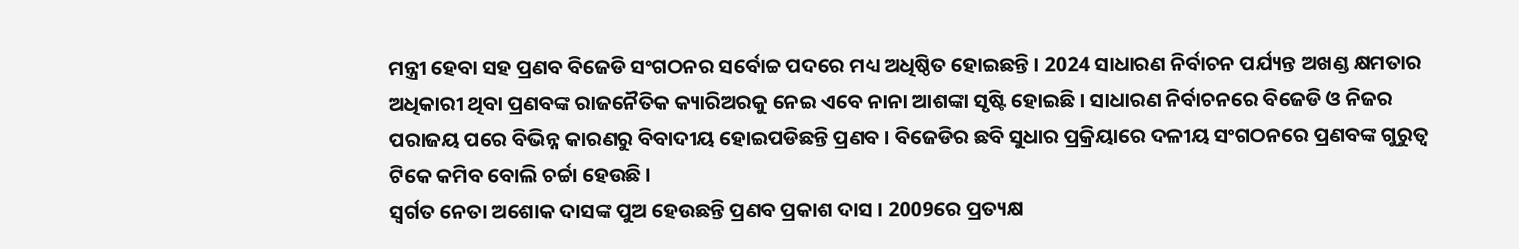ମନ୍ତ୍ରୀ ହେବା ସହ ପ୍ରଣବ ବିଜେଡି ସଂଗଠନର ସର୍ବୋଚ୍ଚ ପଦରେ ମଧ୍ୟ ଅଧିଷ୍ଠିତ ହୋଇଛନ୍ତି । 2024 ସାଧାରଣ ନିର୍ବାଚନ ପର୍ଯ୍ୟନ୍ତ ଅଖଣ୍ଡ କ୍ଷମତାର ଅଧିକାରୀ ଥିବା ପ୍ରଣବଙ୍କ ରାଜନୈତିକ କ୍ୟାରିଅରକୁ ନେଇ ଏବେ ନାନା ଆଶଙ୍କା ସୃଷ୍ଟି ହୋଇଛି । ସାଧାରଣ ନିର୍ବାଚନରେ ବିଜେଡି ଓ ନିଜର ପରାଜୟ ପରେ ବିଭିନ୍ନ କାରଣରୁ ବିବାଦୀୟ ହୋଇପଡିଛନ୍ତି ପ୍ରଣବ । ବିଜେଡିର ଛବି ସୁଧାର ପ୍ରକ୍ରିୟାରେ ଦଳୀୟ ସଂଗଠନରେ ପ୍ରଣବଙ୍କ ଗୁରୁତ୍ୱ ଟିକେ କମିବ ବୋଲି ଚର୍ଚ୍ଚା ହେଉଛି ।
ସ୍ବର୍ଗତ ନେତା ଅଶୋକ ଦାସଙ୍କ ପୁଅ ହେଉଛନ୍ତି ପ୍ରଣବ ପ୍ରକାଶ ଦାସ । 2009ରେ ପ୍ରତ୍ୟକ୍ଷ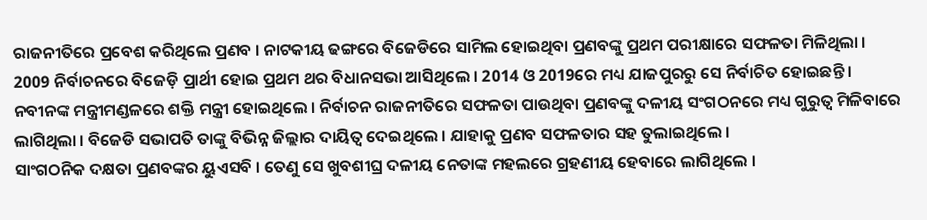ରାଜନୀତିରେ ପ୍ରବେଶ କରିଥିଲେ ପ୍ରଣବ । ନାଟକୀୟ ଢଙ୍ଗରେ ବିଜେଡିରେ ସାମିଲ ହୋଇଥିବା ପ୍ରଣବଙ୍କୁ ପ୍ରଥମ ପରୀକ୍ଷାରେ ସଫଳତା ମିଳିଥିଲା । 2009 ନିର୍ବାଚନରେ ବିଜେଡ଼ି ପ୍ରାର୍ଥୀ ହୋଇ ପ୍ରଥମ ଥର ବିଧାନସଭା ଆସିଥିଲେ । 2014 ଓ 2019ରେ ମଧ୍ୟ ଯାଜପୁରରୁ ସେ ନିର୍ବାଚିତ ହୋଇଛନ୍ତି । ନବୀନଙ୍କ ମନ୍ତ୍ରୀମଣ୍ଡଳରେ ଶକ୍ତି ମନ୍ତ୍ରୀ ହୋଇଥିଲେ । ନିର୍ବାଚନ ରାଜନୀତିରେ ସଫଳତା ପାଉଥିବା ପ୍ରଣବଙ୍କୁ ଦଳୀୟ ସଂଗଠନରେ ମଧ୍ୟ ଗୁରୁତ୍ୱ ମିଳିବାରେ ଲାଗିଥିଲା । ବିଜେଡି ସଭାପତି ତାଙ୍କୁ ବିଭିନ୍ନ ଜିଲ୍ଲାର ଦାୟିତ୍ୱ ଦେଇଥିଲେ । ଯାହାକୁ ପ୍ରଣବ ସଫଳତାର ସହ ତୁଲାଇଥିଲେ ।
ସାଂଗଠନିକ ଦକ୍ଷତା ପ୍ରଣବଙ୍କର ୟୁଏସବି । ତେଣୁ ସେ ଖୁବଶୀଘ୍ର ଦଳୀୟ ନେତାଙ୍କ ମହଲରେ ଗ୍ରହଣୀୟ ହେବାରେ ଲାଗିଥିଲେ ।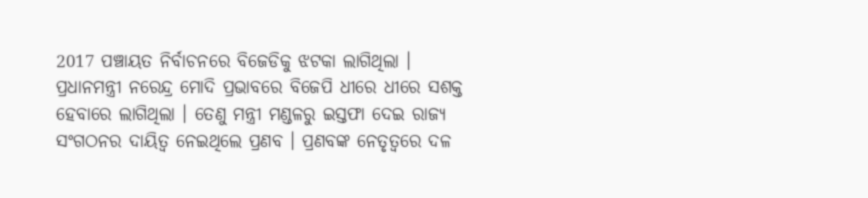2017 ପଞ୍ଚାୟତ ନିର୍ବାଚନରେ ବିଜେଡିକୁ ଝଟକା ଲାଗିଥିଲା । ପ୍ରଧାନମନ୍ତ୍ରୀ ନରେନ୍ଦ୍ର ମୋଦି ପ୍ରଭାବରେ ବିଜେପି ଧୀରେ ଧୀରେ ସଶକ୍ତ ହେବାରେ ଲାଗିଥିଲା । ତେଣୁ ମନ୍ତ୍ରୀ ମଣ୍ଡଳରୁ ଇସ୍ତଫା ଦେଇ ରାଜ୍ୟ ସଂଗଠନର ଦାୟିତ୍ୱ ନେଇଥିଲେ ପ୍ରଣବ । ପ୍ରଣବଙ୍କ ନେତୃତ୍ୱରେ ଦଳ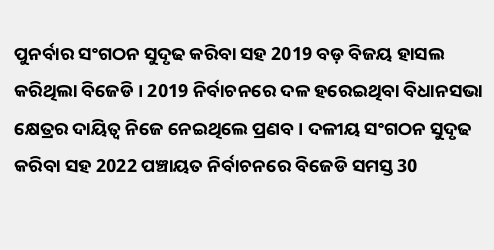ପୁନର୍ବାର ସଂଗଠନ ସୁଦୃଢ କରିବା ସହ 2019 ବଡ଼ ବିଜୟ ହାସଲ କରିଥିଲା ବିଜେଡି । 2019 ନିର୍ବାଚନରେ ଦଳ ହରେଇଥିବା ବିଧାନସଭା କ୍ଷେତ୍ରର ଦାୟିତ୍ୱ ନିଜେ ନେଇଥିଲେ ପ୍ରଣବ । ଦଳୀୟ ସଂଗଠନ ସୁଦୃଢ କରିବା ସହ 2022 ପଞ୍ଚାୟତ ନିର୍ବାଚନରେ ବିଜେଡି ସମସ୍ତ 30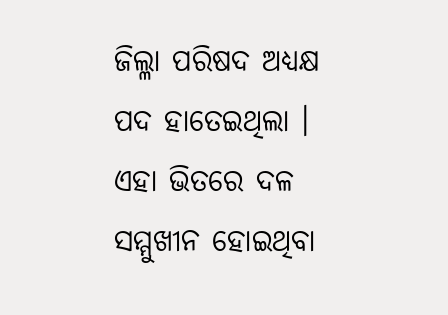ଜିଲ୍ଳା ପରିଷଦ ଅଧ୍ୟକ୍ଷ ପଦ ହାତେଇଥିଲା । ଏହା ଭିତରେ ଦଳ ସମ୍ମୁଖୀନ ହୋଇଥିବା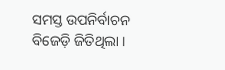ସମସ୍ତ ଉପନିର୍ବାଚନ ବିଜେଡ଼ି ଜିତିଥିଲା ।